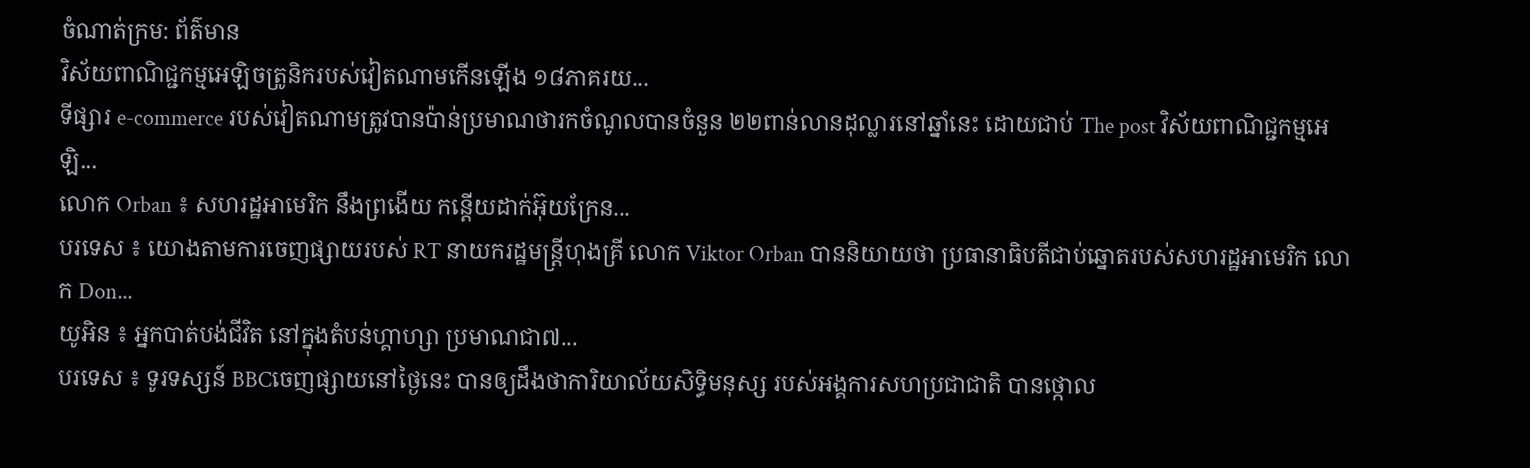ចំណាត់ក្រម: ព័ត៌មាន
វិស័យពាណិជ្ជកម្មអេឡិចត្រូនិករបស់វៀតណាមកើនឡើង ១៨ភាគរយ...
ទីផ្សារ e-commerce របស់វៀតណាមត្រូវបានប៉ាន់ប្រមាណថារកចំណូលបានចំនួន ២២ពាន់លានដុល្លារនៅឆ្នាំនេះ ដោយជាប់ The post វិស័យពាណិជ្ជកម្មអេឡិ...
លោក Orban ៖ សហរដ្ឋអាមេរិក នឹងព្រងើយ កន្តើយដាក់អ៊ុយក្រែន...
បរទេស ៖ យោងតាមការចេញផ្សាយរបស់ RT នាយករដ្ឋមន្ត្រីហុងគ្រី លោក Viktor Orban បាននិយាយថា ប្រធានាធិបតីជាប់ឆ្នោតរបស់សហរដ្ឋអាមេរិក លោក Don...
យូអិន ៖ អ្នកបាត់បង់ជីវិត នៅក្នុងតំបន់ហ្គាហ្សា ប្រមាណជា៧...
បរទេស ៖ ទូរទស្សន៍ BBCចេញផ្សាយនៅថ្ងៃនេះ បានឲ្យដឹងថាការិយាល័យសិទ្ធិមនុស្ស របស់អង្គការសហប្រជាជាតិ បានថ្កោល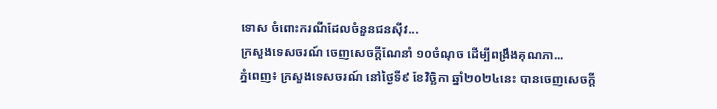ទោស ចំពោះករណីដែលចំនួនជនស៊ីវ...
ក្រសួងទេសចរណ៍ ចេញសេចក្តីណែនាំ ១០ចំណុច ដើម្បីពង្រឹងគុណភា...
ភ្នំពេញ៖ ក្រសួងទេសចរណ៍ នៅថ្ងៃទី៩ ខែវិច្ឆិកា ឆ្នាំ២០២៤នេះ បានចេញសេចក្តី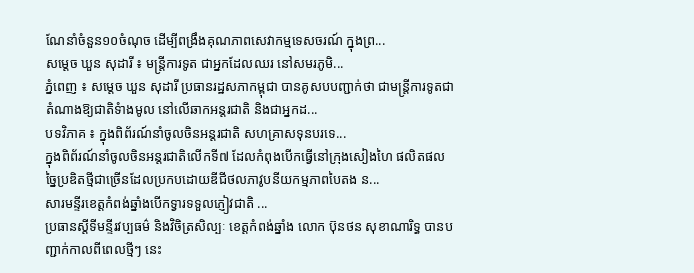ណែនាំចំនួន១០ចំណុច ដើម្បីពង្រឹងគុណភាពសេវាកម្មទេសចរណ៍ ក្នុងព្រ...
សម្តេច ឃួន សុដារី ៖ មន្រ្តីការទូត ជាអ្នកដែលឈរ នៅសមរភូមិ...
ភ្នំពេញ ៖ សម្តេច ឃួន សុដារី ប្រធានរដ្ឋសភាកម្ពុជា បានគូសបបញ្ជាក់ថា ជាមន្រ្តីការទូតជាតំណាងឱ្យជាតិទំាងមូល នៅលើឆាកអន្តរជាតិ និងជាអ្នកដ...
បទវិភាគ ៖ ក្នុងពិព័រណ៍នាំចូលចិនអន្តរជាតិ សហគ្រាសទុនបរទេ...
ក្នុងពិព័រណ៍នាំចូលចិនអន្តរជាតិលើកទី៧ ដែលកំពុងបើកធ្វើនៅក្រុងសៀងហៃ ផលិតផលច្នៃប្រឌិតថ្មីជាច្រើនដែលប្រកបដោយឌីជីថលភាវូបនីយកម្មភាពបៃតង ន...
សារមន្ទីរខេត្តកំពង់ឆ្នាំងបើកទ្វារទទួលភ្ញៀវជាតិ ...
ប្រធានស្តីទីមន្ទីរវប្បធម៌ និងវិចិត្រសិល្បៈ ខេត្តកំពង់ឆ្នាំង លោក ប៊ុនថន សុខាណារិទ្ធ បានបញ្ជាក់កាលពីពេលថ្មីៗ នេះ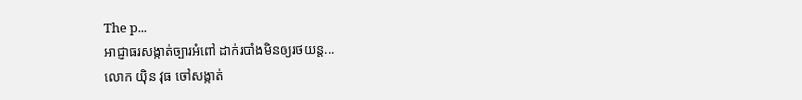The p...
អាជ្ញាធរសង្កាត់ច្បារអំពៅ ដាក់របាំងមិនឲ្យរថយន្ត...
លោក យ៉ិន វុធ ចៅសង្កាត់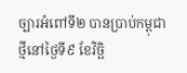ច្បារអំពៅទី២ បានប្រាប់កម្ពុជាថ្មីនៅថ្ងៃទី៩ ខែវិច្ឆិ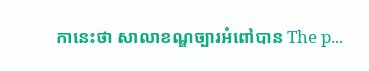កានេះថា សាលាខណ្ឌច្បារអំពៅបាន The p...